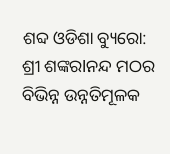ଶବ୍ଦ ଓଡିଶା ବ୍ୟୁରୋ: ଶ୍ରୀ ଶଙ୍କରlନନ୍ଦ ମଠର ବିଭିନ୍ନ ଉନ୍ନତିମୂଳକ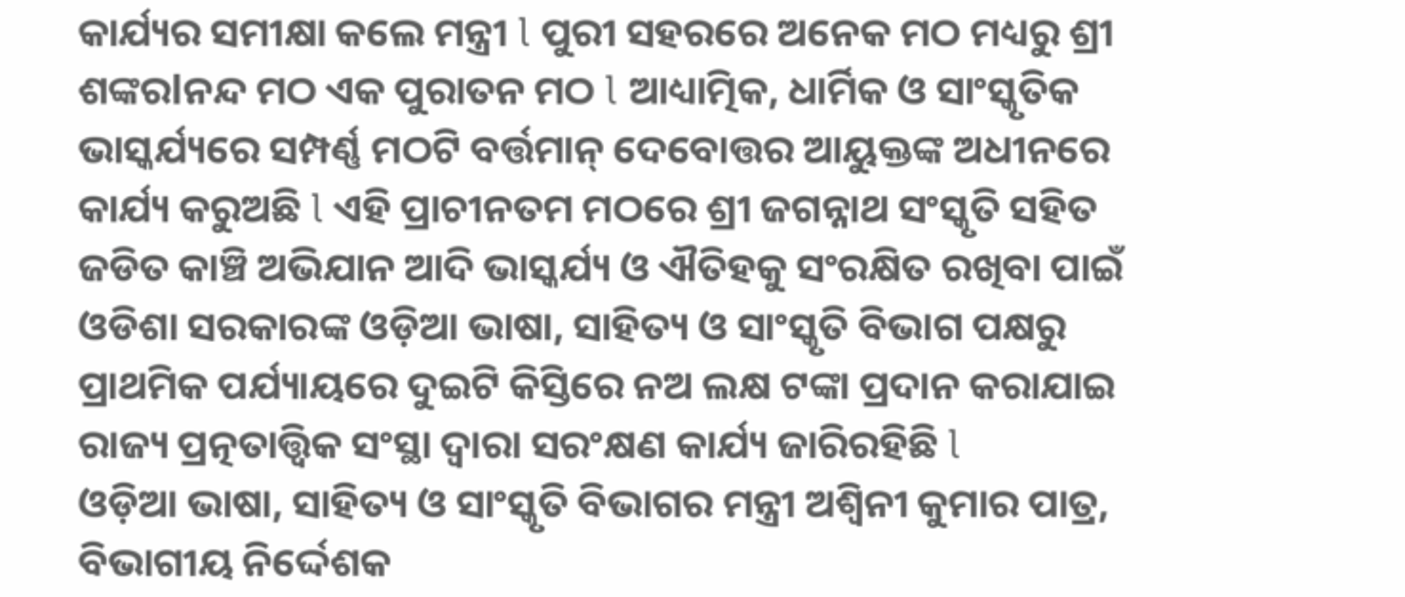କାର୍ଯ୍ୟର ସମୀକ୍ଷା କଲେ ମନ୍ତ୍ରୀ l ପୁରୀ ସହରରେ ଅନେକ ମଠ ମଧ୍ୟରୁ ଶ୍ରୀ ଶଙ୍କରlନନ୍ଦ ମଠ ଏକ ପୁରାତନ ମଠ l ଆଧ୍ୟାତ୍ମିକ, ଧାର୍ମିକ ଓ ସାଂସ୍କୃତିକ ଭାସ୍କର୍ଯ୍ୟରେ ସମ୍ପର୍ଣ୍ଣ ମଠଟି ବର୍ତ୍ତମାନ୍ ଦେବୋତ୍ତର ଆୟୁକ୍ତଙ୍କ ଅଧୀନରେ କାର୍ଯ୍ୟ କରୁଅଛି l ଏହି ପ୍ରାଚୀନତମ ମଠରେ ଶ୍ରୀ ଜଗନ୍ନାଥ ସଂସ୍କୃତି ସହିତ ଜଡିତ କାଞ୍ଚି ଅଭିଯାନ ଆଦି ଭାସ୍କର୍ଯ୍ୟ ଓ ଐତିହକୁ ସଂରକ୍ଷିତ ରଖିବା ପାଇଁ ଓଡିଶା ସରକାରଙ୍କ ଓଡ଼ିଆ ଭାଷା, ସାହିତ୍ୟ ଓ ସାଂସ୍କୃତି ବିଭାଗ ପକ୍ଷରୁ ପ୍ରାଥମିକ ପର୍ଯ୍ୟାୟରେ ଦୁଇଟି କିସ୍ତିରେ ନଅ ଲକ୍ଷ ଟଙ୍କା ପ୍ରଦାନ କରାଯାଇ ରାଜ୍ୟ ପ୍ରତ୍ନତାତ୍ତ୍ଵିକ ସଂସ୍ଥା ଦ୍ଵାରା ସରଂକ୍ଷଣ କାର୍ଯ୍ୟ ଜାରିରହିଛି l
ଓଡ଼ିଆ ଭାଷା, ସାହିତ୍ୟ ଓ ସାଂସ୍କୃତି ବିଭାଗର ମନ୍ତ୍ରୀ ଅଶ୍ଵିନୀ କୁମାର ପାତ୍ର, ବିଭାଗୀୟ ନିର୍ଦ୍ଦେଶକ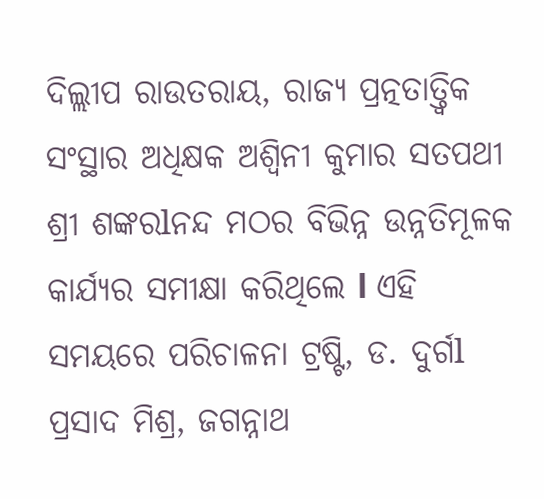ଦିଲ୍ଲୀପ ରାଉତରାୟ, ରାଜ୍ୟ ପ୍ରତ୍ନତାତ୍ତ୍ଵିକ ସଂସ୍ଥାର ଅଧିକ୍ଷକ ଅଶ୍ୱିନୀ କୁମାର ସତପଥୀ ଶ୍ରୀ ଶଙ୍କରlନନ୍ଦ ମଠର ବିଭିନ୍ନ ଉନ୍ନତିମୂଳକ କାର୍ଯ୍ୟର ସମୀକ୍ଷା କରିଥିଲେ l ଏହି ସମୟରେ ପରିଚାଳନା ଟ୍ରଷ୍ଟି, ଡ. ଦୁର୍ଗl ପ୍ରସାଦ ମିଶ୍ର, ଜଗନ୍ନାଥ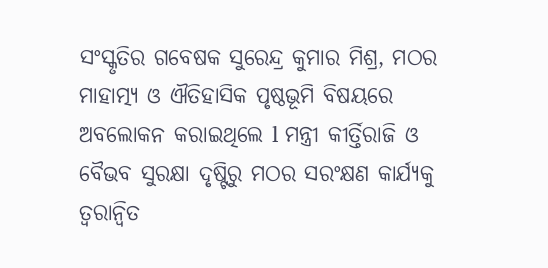ସଂସ୍କୃତିର ଗବେଷକ ସୁରେନ୍ଦ୍ର କୁମାର ମିଶ୍ର, ମଠର ମାହାତ୍ମ୍ୟ ଓ ଐତିହାସିକ ପୃଷ୍ଠଭୂମି ବିଷୟରେ ଅବଲୋକନ କରାଇଥିଲେ l ମନ୍ତ୍ରୀ କୀର୍ତ୍ତିରାଜି ଓ ବୈଭବ ସୁରକ୍ଷା ଦୃଷ୍ଟିରୁ ମଠର ସରଂକ୍ଷଣ କାର୍ଯ୍ୟକୁ ତ୍ୱରାନ୍ୱିତ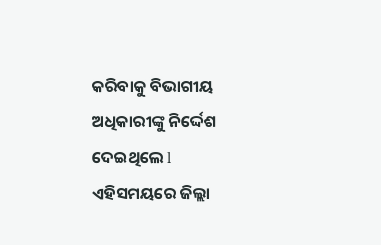କରିବାକୁ ବିଭାଗୀୟ ଅଧିକାରୀଙ୍କୁ ନିର୍ଦ୍ଦେଶ ଦେଇଥିଲେ l ଏହିସମୟରେ ଜିଲ୍ଲା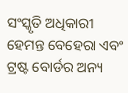ସଂସ୍କୃତି ଅଧିକାରୀ ହେମନ୍ତ ବେହେରା ଏବଂ ଟ୍ରଷ୍ଟ ବୋର୍ଡର ଅନ୍ୟ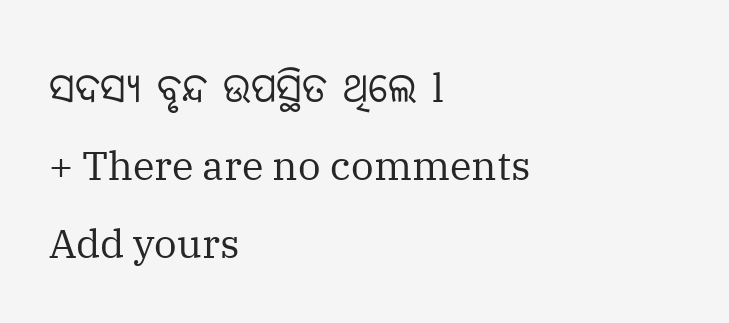ସଦସ୍ୟ ବୃନ୍ଦ ଉପସ୍ଥିତ ଥିଲେ l
+ There are no comments
Add yours